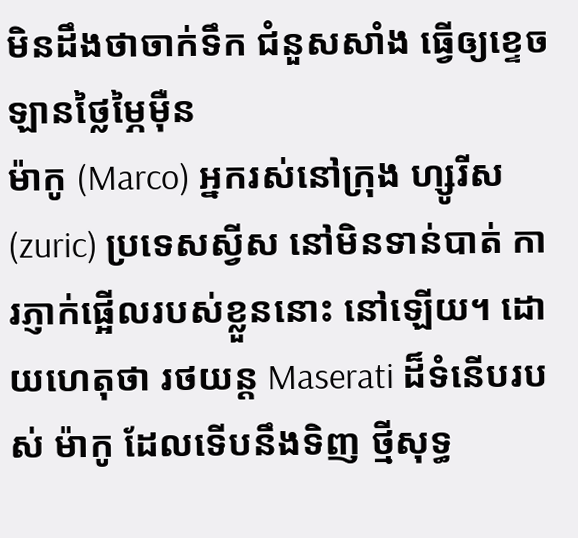មិនដឹងថាចាក់ទឹក ជំនួសសាំង ធ្វើឲ្យខ្ទេចឡានថ្លៃម្ភៃម៉ឺន
ម៉ាកូ (Marco) អ្នករស់នៅក្រុង ហ្សូរីស (zuric) ប្រទេសស្វីស នៅមិនទាន់បាត់ ការភ្ញាក់ផ្អើលរបស់ខ្លួននោះ នៅឡើយ។ ដោយហេតុថា រថយន្ដ Maserati ដ៏ទំនើបរបស់ ម៉ាកូ ដែលទើបនឹងទិញ ថ្មីសុទ្ធ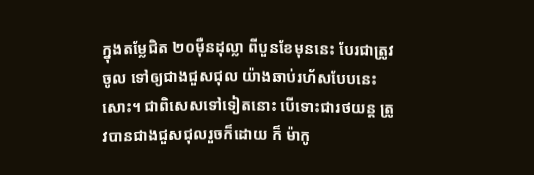ក្នុងតម្លែជិត ២០ម៉ឺនដុល្លា ពីបួនខែមុននេះ បែរជាត្រូវចូល ទៅឲ្យជាងជួសជុល យ៉ាងឆាប់រហ័សបែបនេះសោះ។ ជាពិសេសទៅទៀតនោះ បើទោះជារថយន្ដ ត្រូវបានជាងជួសជុលរួចក៏ដោយ ក៏ ម៉ាកូ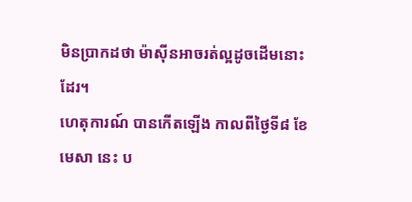មិនប្រាកដថា ម៉ាស៊ីនអាចរត់ល្អដូចដើមនោះដែរ។
ហេតុការណ៍ បានកើតឡើង កាលពីថ្ងៃទី៨ ខែមេសា នេះ ប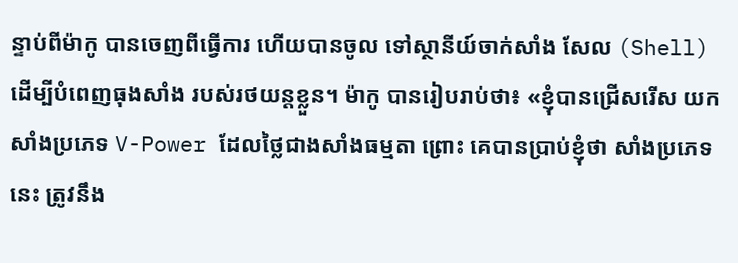ន្ទាប់ពីម៉ាកូ បានចេញពីធ្វើការ ហើយបានចូល ទៅស្ថានីយ៍ចាក់សាំង សែល (Shell) ដើម្បីបំពេញធុងសាំង របស់រថយន្ដខ្លួន។ ម៉ាកូ បានរៀបរាប់ថា៖ «ខ្ញុំបានជ្រើសរើស យកសាំងប្រភេទ V-Power ដែលថ្លៃជាងសាំងធម្មតា ព្រោះ គេបានប្រាប់ខ្ញុំថា សាំងប្រភេទនេះ ត្រូវនឹង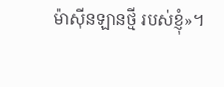ម៉ាស៊ីនឡានថ្មី របស់ខ្ញុំ»។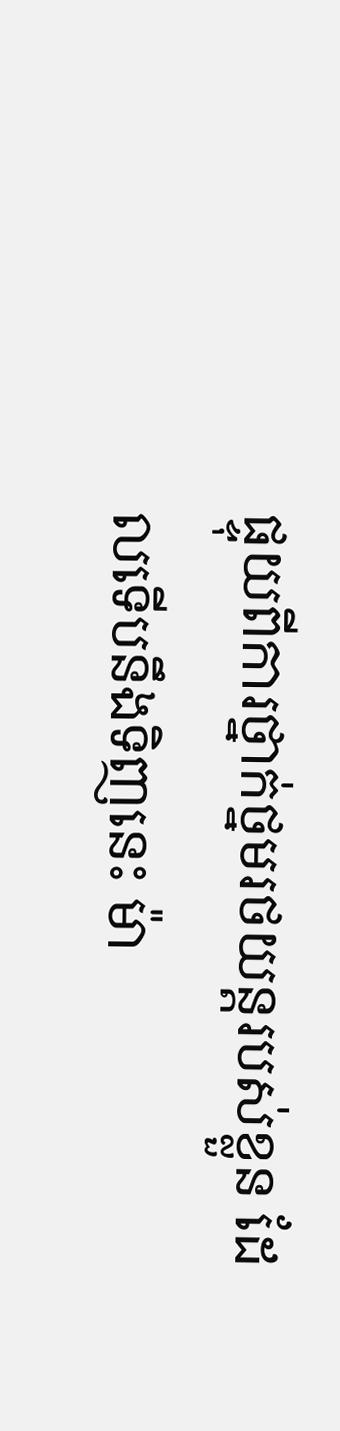ផ្ទុយពីការថ្នាក់ថ្នមរថយន្ដរបស់ខ្លួន ដែលទើបនឹងទិញនេះ ម៉ា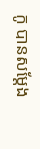កូ បានសម្ដែង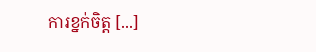ការខ្នក់ចិត្ត [...]